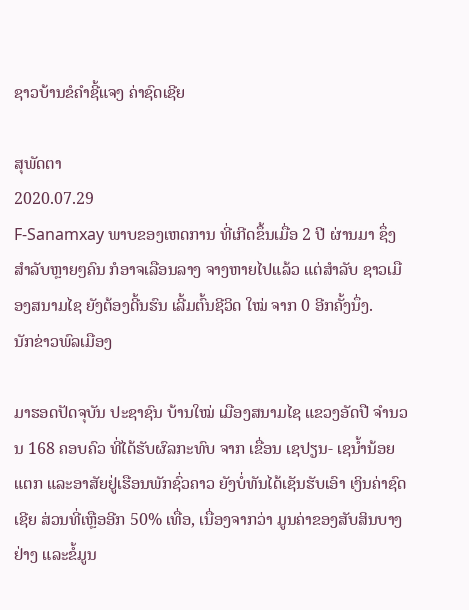ຊາວບ້ານຂໍຄໍາຊີ້ແຈງ ຄ່າຊົດເຊີຍ

ສຸພັດຕາ
2020.07.29
F-Sanamxay ພາບຂອງເຫດການ ທີ່ເກີດຂຶ້ນເມື່ອ 2 ປີ ຜ່ານມາ ຊຶ່ງສໍາລັບຫຼາຍໆຄົນ ກໍອາຈເລືອນລາງ ຈາງຫາຍໄປແລ້ວ ແຕ່ສໍາລັບ ຊາວເມືອງສນາມໄຊ ຍັງຕ້ອງດີ້ນຮົນ ເລີ້ມຕົ້ນຊີວິດ ໃໝ່ ຈາກ 0 ອີກຄັ້ງນຶ່ງ.
ນັກຂ່າວພົລເມືອງ

ມາຮອດປັດຈຸບັນ ປະຊາຊົນ ບ້ານໃໝ່ ເມືອງສນາມໄຊ ແຂວງອັດປື ຈໍານວນ 168 ຄອບຄົວ ທີ່ໄດ້ຮັບຜົລກະທົບ ຈາກ ເຂື່ອນ ເຊປຽນ- ເຊນໍ້ານ້ອຍແຕກ ແລະອາສັຍຢູ່ເຮືອນພັກຊົ່ວຄາວ ຍັງບໍ່ທັນໄດ້ເຊັນຮັບເອົາ ເງິນຄ່າຊົດເຊີຍ ສ່ວນທີ່ເຫຼືອອີກ 50% ເທື່ອ, ເນື່ອງຈາກວ່າ ມູນຄ່າຂອງສັບສິນບາງຢ່າງ ແລະຂໍ້ມູນ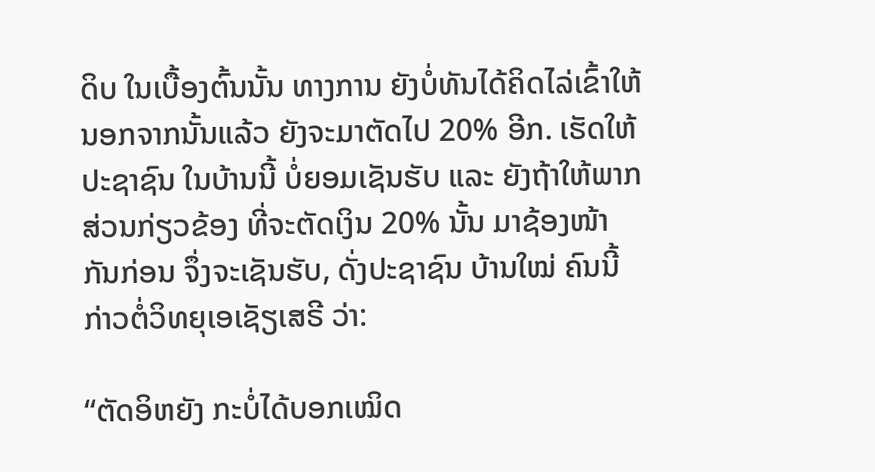ດິບ ໃນເບື້ອງຕົ້ນນັ້ນ ທາງການ ຍັງບໍ່ທັນໄດ້ຄິດໄລ່ເຂົ້າໃຫ້ ນອກຈາກນັ້ນແລ້ວ ຍັງຈະມາຕັດໄປ 20% ອີກ. ເຮັດໃຫ້ປະຊາຊົນ ໃນບ້ານນີ້ ບໍ່ຍອມເຊັນຮັບ ແລະ ຍັງຖ້າໃຫ້ພາກສ່ວນກ່ຽວຂ້ອງ ທີ່ຈະຕັດເງິນ 20% ນັ້ນ ມາຊ້ອງໜ້າ ກັນກ່ອນ ຈຶ່ງຈະເຊັນຮັບ, ດັ່ງປະຊາຊົນ ບ້ານໃໝ່ ຄົນນີ້ ກ່າວຕໍ່ວິທຍຸເອເຊັຽເສຣີ ວ່າ:

“ຕັດອິຫຍັງ ກະບໍ່ໄດ້ບອກເໝິດ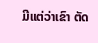ມີແຕ່ວ່າເຂົາ ຕັດ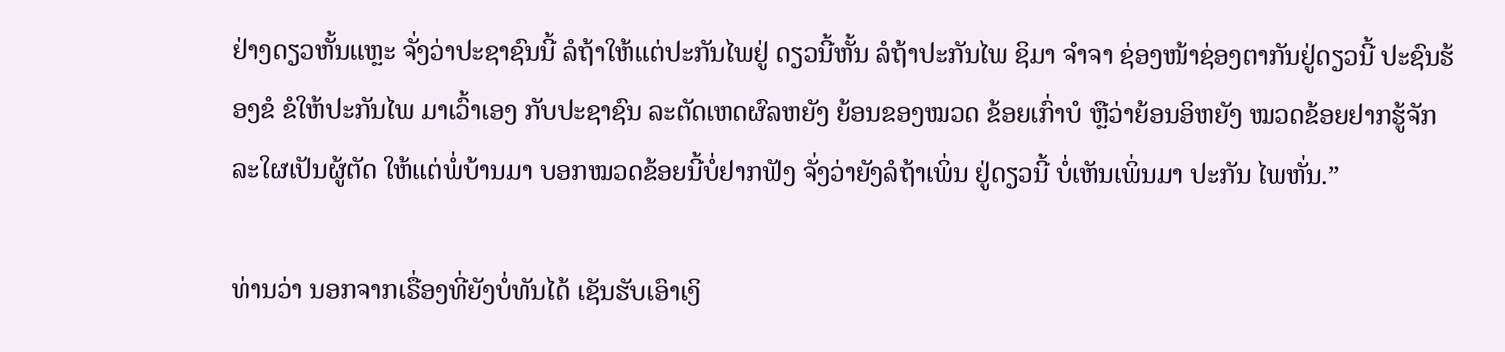ຢ່າງດຽວຫັ້ນແຫຼະ ຈັ່ງວ່າປະຊາຊົນນີ້ ລໍຖ້າໃຫ້ແຕ່ປະກັນໄພຢູ່ ດຽວນີ້ຫັ້ນ ລໍຖ້າປະກັນໄພ ຊິມາ ຈໍາຈາ ຊ່ອງໜ້າຊ່ອງຕາກັນຢູ່ດຽວນີ້ ປະຊົນຮ້ອງຂໍ ຂໍໃຫ້ປະກັນໄພ ມາເວົ້າເອງ ກັບປະຊາຊົນ ລະຕັດເຫດຜົລຫຍັງ ຍ້ອນຂອງໝວດ ຂ້ອຍເກົ່າບໍ ຫຼືວ່າຍ້ອນອິຫຍັງ ໝວດຂ້ອຍຢາກຮູ້ຈັກ ລະໃຜເປັນຜູ້ຕັດ ໃຫ້ແຕ່ພໍ່ບ້ານມາ ບອກໝວດຂ້ອຍນີ້ບໍ່ຢາກຟັງ ຈັ່ງວ່າຍັງລໍຖ້າເພິ່ນ ຢູ່ດຽວນີ້ ບໍ່ເຫັນເພິ່ນມາ ປະກັນ ໄພຫັ່ນ.”

ທ່ານວ່າ ນອກຈາກເຣື່ອງທີ່ຍັງບໍ່ທັນໄດ້ ເຊັນຮັບເອົາເງິ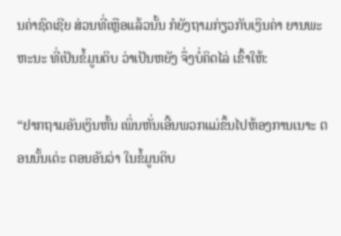ນຄ່າຊົດເຊີຍ ສ່ວນທີ່ເຫຼືອແລ້ວນັ້ນ ກໍຍັງຖາມກ່ຽວກັບເງິນຄ່າ ຍານພະຫະນະ ທີ່ເປັນຂໍ້ມູນດິບ ວ່າເປັນຫຍັງ ຈຶ່ງບໍ່ຄິດໄລ່ ເຂົ້າໃຫ້:

“ຢາກຖາມອັນເງິນຫັ້ນ ເພິ່ນຫັ່ນເອີ້ນພວກແມ່ຂຶ້ນໄປຫ້ອງການເນາະ ຕອນນັ້ນເດ່ະ ຕອນອັນວ່າ ໃນຂໍ້ມູນດິບ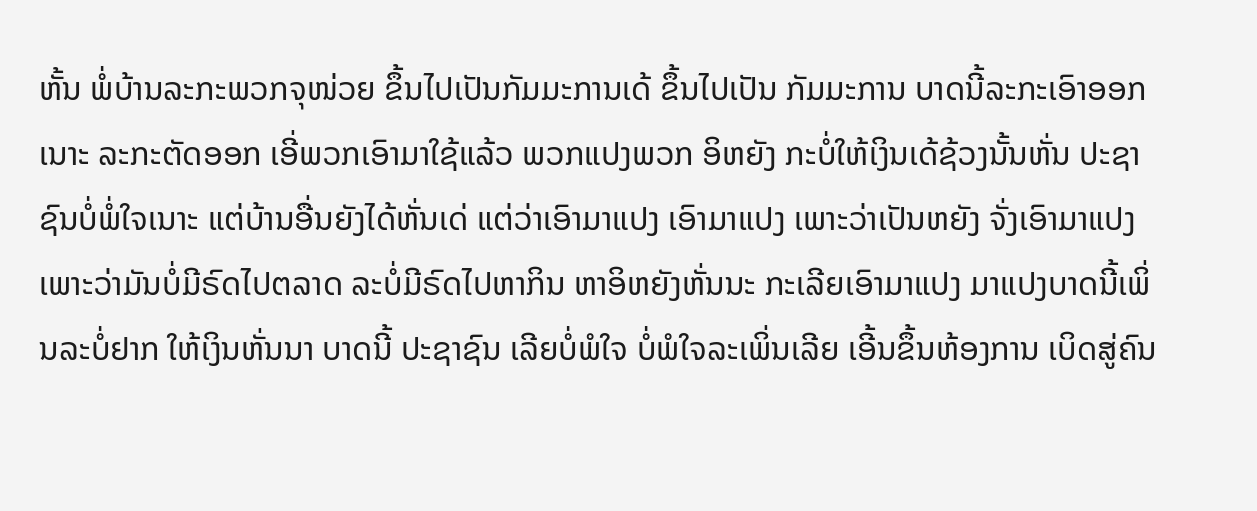ຫັ້ນ ພໍ່ບ້ານລະກະພວກຈຸໜ່ວຍ ຂຶ້ນໄປເປັນກັມມະການເດ້ ຂຶ້ນໄປເປັນ ກັມມະການ ບາດນີ້ລະກະເອົາອອກເນາະ ລະກະຕັດອອກ ເອີ່ພວກເອົາມາໃຊ້ແລ້ວ ພວກແປງພວກ ອິຫຍັງ ກະບໍ່ໃຫ້ເງິນເດ້ຊ້ວງນັ້ນຫັ່ນ ປະຊາຊົນບໍ່ພໍ່ໃຈເນາະ ແຕ່ບ້ານອື່ນຍັງໄດ້ຫັ່ນເດ່ ແຕ່ວ່າເອົາມາແປງ ເອົາມາແປງ ເພາະວ່າເປັນຫຍັງ ຈັ່ງເອົາມາແປງ ເພາະວ່າມັນບໍ່ມີຣົດໄປຕລາດ ລະບໍ່ມີຣົດໄປຫາກິນ ຫາອິຫຍັງຫັ່ນນະ ກະເລີຍເອົາມາແປງ ມາແປງບາດນີ້ເພິ່ນລະບໍ່ຢາກ ໃຫ້ເງິນຫັ່ນນາ ບາດນີ້ ປະຊາຊົນ ເລີຍບໍ່ພໍໃຈ ບໍ່ພໍໃຈລະເພິ່ນເລີຍ ເອີ້ນຂຶ້ນຫ້ອງການ ເບິດສູ່ຄົນ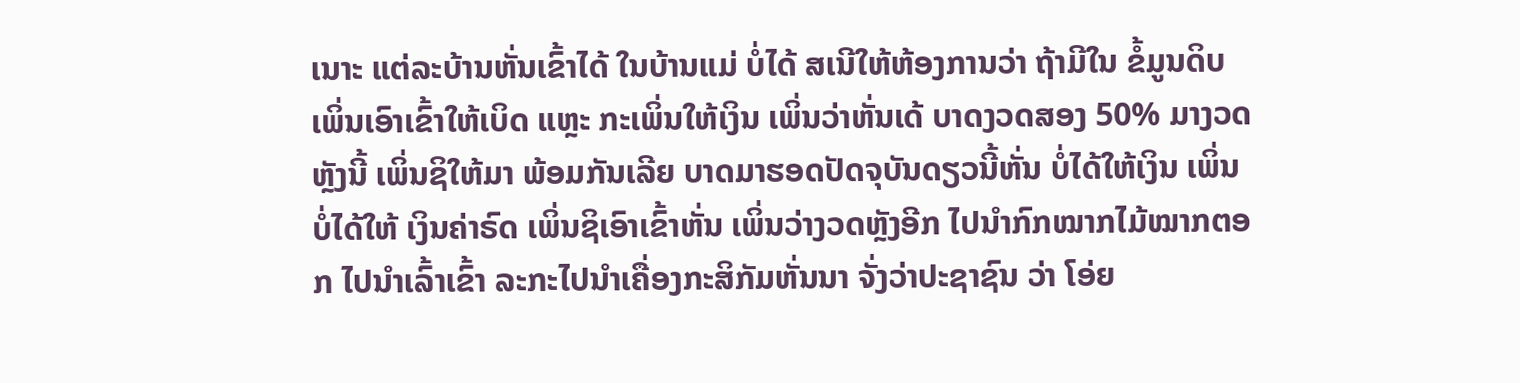ເນາະ ແຕ່ລະບ້ານຫັ່ນເຂົ້າໄດ້ ໃນບ້ານແມ່ ບໍ່ໄດ້ ສເນີໃຫ້ຫ້ອງການວ່າ ຖ້າມີໃນ ຂໍ້ມູນດິບ ເພິ່ນເອົາເຂົ້າໃຫ້ເບິດ ແຫຼະ ກະເພິ່ນໃຫ້ເງິນ ເພິ່ນວ່າຫັ່ນເດ້ ບາດງວດສອງ 50% ມາງວດຫຼັງນີ້ ເພິ່ນຊິໃຫ້ມາ ພ້ອມກັນເລີຍ ບາດມາຮອດປັດຈຸບັນດຽວນີ້ຫັ່ນ ບໍ່ໄດ້ໃຫ້ເງິນ ເພິ່ນບໍ່ໄດ້ໃຫ້ ເງິນຄ່າຣົດ ເພິ່ນຊິເອົາເຂົ້າຫັ່ນ ເພິ່ນວ່າງວດຫຼັງອີກ ໄປນໍາກົກໝາກໄມ້ໝາກຕອກ ໄປນໍາເລົ້າເຂົ້າ ລະກະໄປນໍາເຄື່ອງກະສິກັມຫັ່ນນາ ຈັ່ງວ່າປະຊາຊົນ ວ່າ ໂອ່ຍ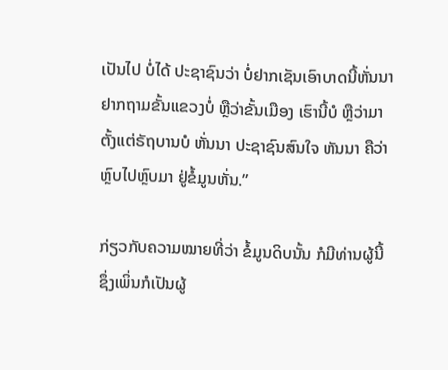ເປັນໄປ ບໍ່ໄດ້ ປະຊາຊົນວ່າ ບໍ່ຢາກເຊັນເອົາບາດນີ້ຫັ່ນນາ ຢາກຖາມຂັ້ນແຂວງບໍ່ ຫຼືວ່າຂັ້ນເມືອງ ເຮົານີ້ບໍ ຫຼືວ່າມາຕັ້ງແຕ່ຣັຖບານບໍ ຫັ່ນນາ ປະຊາຊົນສົນໃຈ ຫັນນາ ຄືວ່າຫຼົບໄປຫຼົບມາ ຢູ່ຂໍ້ມູນຫັ່ນ.”

ກ່ຽວກັບຄວາມໝາຍທີ່ວ່າ ຂໍ້ມູນດິບນັ້ນ ກໍມີທ່ານຜູ້ນີ້ ຊຶ່ງເພິ່ນກໍເປັນຜູ້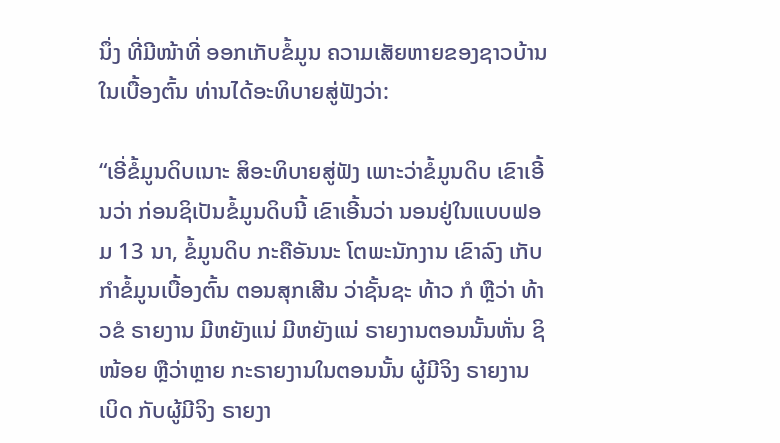ນຶ່ງ ທີ່ມີໜ້າທີ່ ອອກເກັບຂໍ້ມູນ ຄວາມເສັຍຫາຍຂອງຊາວບ້ານ ໃນເບື້ອງຕົ້ນ ທ່ານໄດ້ອະທິບາຍສູ່ຟັງວ່າ:

“ເອີ່ຂໍ້ມູນດິບເນາະ ສິອະທິບາຍສູ່ຟັງ ເພາະວ່າຂໍ້ມູນດິບ ເຂົາເອີ້ນວ່າ ກ່ອນຊິເປັນຂໍ້ມູນດິບນີ້ ເຂົາເອີ້ນວ່າ ນອນຢູ່ໃນແບບຟອມ 13 ນາ, ຂໍ້ມູນດິບ ກະຄືອັນນະ ໂຕພະນັກງານ ເຂົາລົງ ເກັບກໍາຂໍ້ມູນເບື້ອງຕົ້ນ ຕອນສຸກເສີນ ວ່າຊັ້ນຊະ ທ້າວ ກໍ ຫຼືວ່າ ທ້າວຂໍ ຣາຍງານ ມີຫຍັງແນ່ ມີຫຍັງແນ່ ຣາຍງານຕອນນັ້ນຫັ່ນ ຊິໜ້ອຍ ຫຼືວ່າຫຼາຍ ກະຣາຍງານໃນຕອນນັ້ນ ຜູ້ມີຈິງ ຣາຍງານເບິດ ກັບຜູ້ມີຈິງ ຣາຍງາ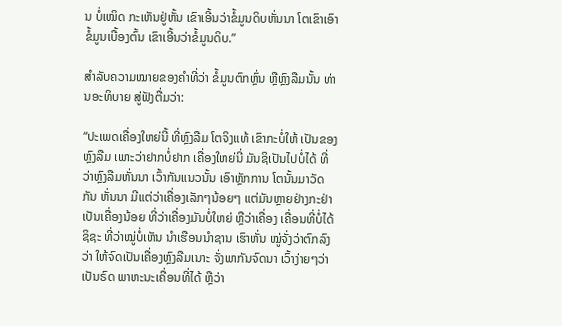ນ ບໍ່ເໝິດ ກະເຫັນຢູ່ຫັ້ນ ເຂົາເອີ້ນວ່າຂໍ້ມູນດິບຫັ່ນນາ ໂຕເຂົາເອົາຂໍ້ມູນເບື້ອງຕົ້ນ ເຂົາເອີ້ນວ່າຂໍ້ມູນດິບ.”

ສໍາລັບຄວາມໝາຍຂອງຄໍາທີ່ວ່າ ຂໍ້ມູນຕົກຫຼົ່ນ ຫຼືຫຼົງລືມນັ້ນ ທ່ານອະທິບາຍ ສູ່ຟັງຕື່ມວ່າ:

“ປະເພດເຄື່ອງໃຫຍ່ນີ້ ທີ່ຫຼົງລືມ ໂຕຈິງແທ້ ເຂົາກະບໍ່ໃຫ້ ເປັນຂອງຫຼົງລືມ ເພາະວ່າຢາກບໍ່ຢາກ ເຄື່ອງໃຫຍ່ນີ່ ມັນຊິເປັນໄປບໍ່ໄດ້ ທີ່ວ່າຫຼົງລືມຫັ່ນນາ ເວົ້າກັນແນວນັ້ນ ເອົາຫຼັກການ ໂຕນັ້ນມາວັດກັນ ຫັ່ນນາ ມີແຕ່ວ່າເຄື່ອງເລັກໆນ້ອຍໆ ແຕ່ມັນຫຼາຍຢ່າງກະຢ່າ ເປັນເຄື່ອງນ້ອຍ ທີ່ວ່າເຄື່ອງມັນບໍ່ໃຫຍ່ ຫຼືວ່າເຄື່ອງ ເຄື່ອນທີ່ບໍ່ໄດ້ຊິຊະ ທີ່ວ່າໝູ່ບໍ່ເຫັນ ນໍາເຮືອນນໍາຊານ ເຮົາຫັ່ນ ໝູ່ຈັ່ງວ່າຕົກລົງວ່າ ໃຫ້ຈົດເປັນເຄື່ອງຫຼົງລືມເນາະ ຈັ່ງພາກັນຈົດນາ ເວົ້າງ່າຍໆວ່າເປັນຣົດ ພາຫະນະເຄື່ອນທີ່ໄດ້ ຫຼືວ່າ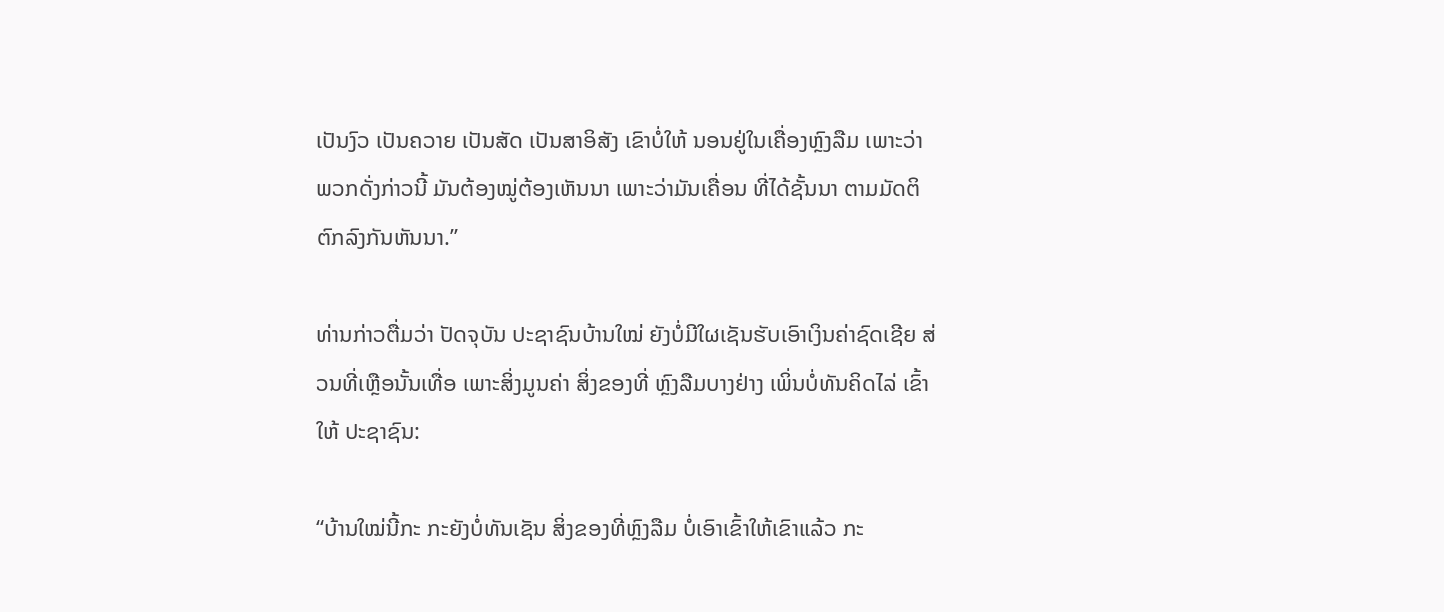ເປັນງົວ ເປັນຄວາຍ ເປັນສັດ ເປັນສາອິສັງ ເຂົາບໍ່ໃຫ້ ນອນຢູ່ໃນເຄື່ອງຫຼົງລືມ ເພາະວ່າ ພວກດັ່ງກ່າວນີ້ ມັນຕ້ອງໝູ່ຕ້ອງເຫັນນາ ເພາະວ່າມັນເຄື່ອນ ທີ່ໄດ້ຊັ້ນນາ ຕາມມັດຕິຕົກລົງກັນຫັນນາ.”

ທ່ານກ່າວຕື່ມວ່າ ປັດຈຸບັນ ປະຊາຊົນບ້ານໃໝ່ ຍັງບໍ່ມີໃຜເຊັນຮັບເອົາເງິນຄ່າຊົດເຊີຍ ສ່ວນທີ່ເຫຼືອນັ້ນເທື່ອ ເພາະສິ່ງມູນຄ່າ ສິ່ງຂອງທີ່ ຫຼົງລືມບາງຢ່າງ ເພິ່ນບໍ່ທັນຄິດໄລ່ ເຂົ້າໃຫ້ ປະຊາຊົນ:

“ບ້ານໃໝ່ນີ້ກະ ກະຍັງບໍ່ທັນເຊັນ ສິ່ງຂອງທີ່ຫຼົງລືມ ບໍ່ເອົາເຂົ້າໃຫ້ເຂົາແລ້ວ ກະ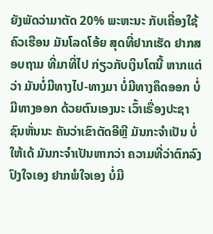ຍັງພັດວ່າມາຕັດ 20% ພະຫະນະ ກັບເຄື່ອງໃຊ້ຄົວເຮືອນ ມັນໂລດໂອ້ຍ ສຸດທີ່ຢາກເຮັດ ຢາກສອບຖາມ ທີ່ມາທີ່ໄປ ກ່ຽວກັບເງິນໂຕນີ້ ຫາກແຕ່ວ່າ ມັນບໍ່ມີທາງໄປ-ທາງມາ ບໍ່ມີທາງຄຶດອອກ ບໍ່ມີທາງອອກ ດ້ວຍຕົນເອງນະ ເວົ້າເຣື່ອງປະຊາຊົນຫັ່ນນະ ຄັນວ່າເຂົາຕັດອີຫຼີ ມັນກະຈໍາເປັນ ບໍ່ໃຫ້ເດ້ ມັນກະຈໍາເປັນຫາກວ່າ ຄວາມທີ່ວ່າຕົກລົງປົງໃຈເອງ ຢາກພໍໃຈເອງ ບໍ່ມີ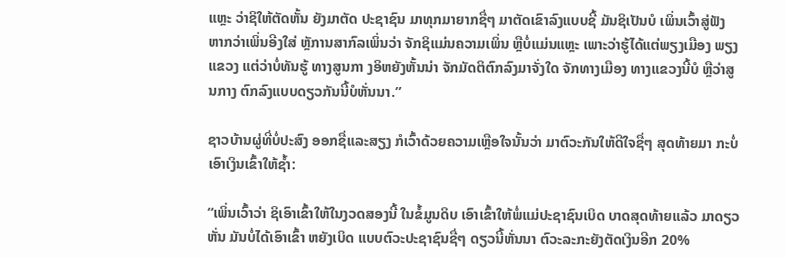ແຫຼະ ວ່າຊິໃຫ້ຕັດຫັ້ນ ຍັງມາຕັດ ປະຊາຊົນ ມາທຸກມາຍາກຊື່ໆ ມາຕັດເຂົາລົງແບບຊີ້ ມັນຊິເປັນບໍ ເພິ່ນເວົ້າສູ່ຟັງ ຫາກວ່າເພິ່ນອີງໃສ່ ຫຼັການສາກົລເພິ່ນວ່າ ຈັກຊິແມ່ນຄວາມເພິ່ນ ຫຼືບໍ່ແມ່ນແຫຼະ ເພາະວ່າຮູ້ໄດ້ແຕ່ພຽງເມືອງ ພຽງແຂວງ ແຕ່ວ່າບໍ່ທັນຮູ້ ທາງສູນກາ ງອິຫຍັງຫັ້ນນ່າ ຈັກມັດຕິຕົກລົງມາຈັ່ງໃດ ຈັກທາງເມືອງ ທາງແຂວງນີ້ບໍ ຫຼືວ່າສູນກາງ ຕົກລົງແບບດຽວກັນນີ້ບໍຫັ່ນນາ.”

ຊາວບ້ານຜູ່ທີ່ບໍ່ປະສົງ ອອກຊື່ແລະສຽງ ກໍເວົ້າດ້ວຍຄວາມເຫຼືອໃຈນັ້ນວ່າ ມາຕົວະກັນໃຫ້ດີໃຈຊື່ໆ ສຸດທ້າຍມາ ກະບໍ່ເອົາເງິນເຂົ້າໃຫ້ຊໍ້າ:

“ເພິ່ນເວົ້າວ່າ ຊິເອົາເຂົ້າໃຫ້ໃນງວດສອງນີ້ ໃນຂໍ້ມູນດິບ ເອົາເຂົ້າໃຫ້ພໍ່ແມ່ປະຊາຊົນເບິດ ບາດສຸດທ້າຍແລ້ວ ມາດຽວຫັ່ນ ມັນບໍ່ໄດ້ເອົາເຂົ້າ ຫຍັງເບິດ ແບບຕົວະປະຊາຊົນຊື່ໆ ດຽວນີ້ຫັ່ນນາ ຕົວະລະກະຍັງຕັດເງິນອີກ 20%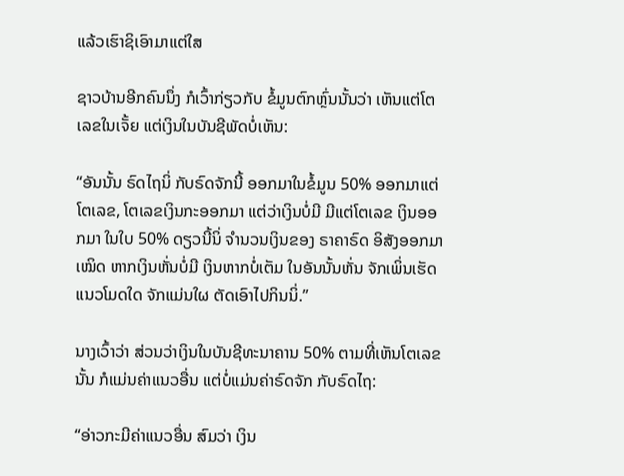ແລ້ວເຮົາຊິເອົາມາແຕ່ໃສ

ຊາວບ້ານອີກຄົນນຶ່ງ ກໍເວົ້າກ່ຽວກັບ ຂໍ້ມູນຕົກຫຼົ່ນນັ້ນວ່າ ເຫັນແຕ່ໂຕເລຂໃນເຈັ້ຍ ແຕ່ເງິນໃນບັນຊີພັດບໍ່ເຫັນ:

“ອັນນັ້ນ ຣົດໄຖນິ່ ກັບຣົດຈັກນີ້ ອອກມາໃນຂໍ້ມູນ 50% ອອກມາແຕ່ໂຕເລຂ, ໂຕເລຂເງິນກະອອກມາ ແຕ່ວ່າເງິນບໍ່ມີ ມີແຕ່ໂຕເລຂ ເງິນອອກມາ ໃນໃບ 50% ດຽວນີ້ນິ່ ຈໍານວນເງິນຂອງ ຣາຄາຣົດ ອິສັງອອກມາເໝິດ ຫາກເງິນຫັ່ນບໍ່ມີ ເງິນຫາກບໍ່ເຕັມ ໃນອັນນັ້ນຫັ່ນ ຈັກເພິ່ນເຮັດແນວໂມດໃດ ຈັກແມ່ນໃຜ ຕັດເອົາໄປກິນນິ່.”

ນາງເວົ້າວ່າ ສ່ວນວ່າເງິນໃນບັນຊີທະນາຄານ 50% ຕາມທີ່ເຫັນໂຕເລຂນັ້ນ ກໍແມ່ນຄ່າແນວອື່ນ ແຕ່ບໍ່ແມ່ນຄ່າຣົດຈັກ ກັບຣົດໄຖ:

“ອ່າວກະມີຄ່າແນວອື່ນ ສົມວ່າ ເງິນ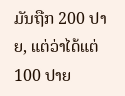ມັນຖືກ 200 ປາຍ, ແຕ່ວ່າໄດ້ແຕ່ 100 ປາຍ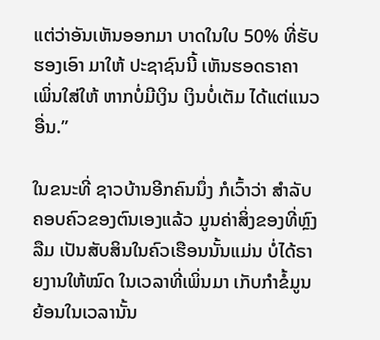ແຕ່ວ່າອັນເຫັນອອກມາ ບາດໃນໃບ 50% ທີ່ຮັບຮອງເອົາ ມາໃຫ້ ປະຊາຊົນນີ້ ເຫັນຮອດຣາຄາ ເພິ່ນໃສ່ໃຫ້ ຫາກບໍ່ມີເງິນ ເງິນບໍ່ເຕັມ ໄດ້ແຕ່ແນວອື່ນ.”

ໃນຂນະທີ່ ຊາວບ້ານອີກຄົນນຶ່ງ ກໍເວົ້າວ່າ ສໍາລັບຄອບຄົວຂອງຕົນເອງແລ້ວ ມູນຄ່າສິ່ງຂອງທີ່ຫຼົງລືມ ເປັນສັບສິນໃນຄົວເຮືອນນັ້ນແມ່ນ ບໍ່ໄດ້ຣາຍງານໃຫ້ໝົດ ໃນເວລາທີ່ເພິ່ນມາ ເກັບກໍາຂໍ້ມູນ ຍ້ອນໃນເວລານັ້ນ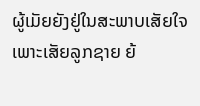ຜູ້ເມັຍຍັງຢູ່ໃນສະພາບເສັຍໃຈ ເພາະເສັຍລູກຊາຍ ຍ້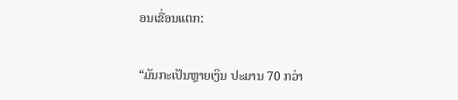ອນເຂື່ອນແຕກ:

“ມັນກະເປັນຫຼາຍເງິນ ປະມານ 70 ກວ່າ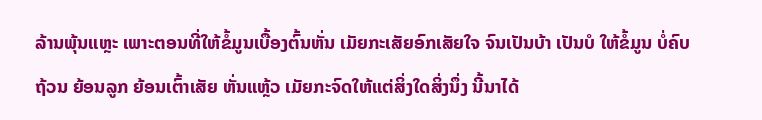ລ້ານພຸ້ນແຫຼະ ເພາະຕອນທີ່ໃຫ້ຂໍ້ມູນເບື້ອງຕົ້ນຫັ່ນ ເມັຍກະເສັຍອົກເສັຍໃຈ ຈົນເປັນບ້າ ເປັນບໍ ໃຫ້ຂໍ້ມູນ ບໍ່ຄົບຖ້ວນ ຍ້ອນລູກ ຍ້ອນເຕົ້າເສັຍ ຫັ່ນແຫຼ້ວ ເມັຍກະຈົດໃຫ້ແຕ່ສິ່ງໃດສິ່ງນຶ່ງ ນີ້ນາໄດ້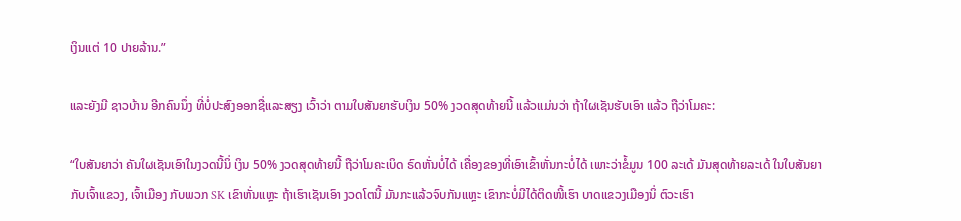ເງິນແຕ່ 10 ປາຍລ້ານ.”

ແລະຍັງມີ ຊາວບ້ານ ອີກຄົນນຶ່ງ ທີ່ບໍ່ປະສົງອອກຊື່ແລະສຽງ ເວົ້າວ່າ ຕາມໃບສັນຍາຮັບເງິນ 50% ງວດສຸດທ້າຍນີ້ ແລ້ວແມ່ນວ່າ ຖ້າໃຜເຊັນຮັບເອົາ ແລ້ວ ຖືວ່າໂມຄະ:

“ໃບສັນຍາວ່າ ຄັນໃຜເຊັນເອົາໃນງວດນີ້ນິ່ ເງິນ 50% ງວດສຸດທ້າຍນີ້ ຖືວ່າໂມຄະເບິດ ຣົດຫັ່ນບໍ່ໄດ້ ເຄື່ອງຂອງທີ່ເອົາເຂົ້າຫັ່ນກະບໍ່ໄດ້ ເພາະວ່າຂໍ້ມູນ 100 ລະເດ້ ມັນສຸດທ້າຍລະເດ້ ໃນໃບສັນຍາ ກັບເຈົ້າແຂວງ, ເຈົ້າເມືອງ ກັບພວກ SK ເຂົາຫັ່ນແຫຼະ ຖ້າເຮົາເຊັນເອົາ ງວດໂຕນີ້ ມັນກະແລ້ວຈົບກັນແຫຼະ ເຂົາກະບໍ່ມີໄດ້ຕິດໜີ້ເຮົາ ບາດແຂວງເມືອງນິ່ ຕົວະເຮົາ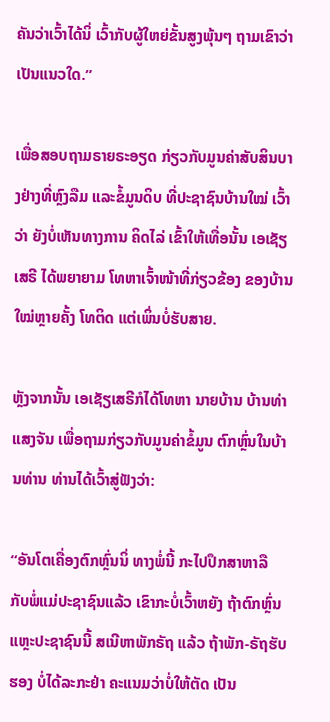ຄັນວ່າເວົ້າໄດ້ນິ່ ເວົ້າກັບຜູ້ໃຫຍ່ຂັ້ນສູງພຸ້ນໆ ຖາມເຂົາວ່າເປັນແນວໃດ.”

ເພື່ອສອບຖາມຣາຍຣະອຽດ ກ່ຽວກັບມູນຄ່າສັບສິນບາງຢ່າງທີ່ຫຼົງລືມ ແລະຂໍ້ມູນດິບ ທີ່ປະຊາຊົນບ້ານໃໝ່ ເວົ້າວ່າ ຍັງບໍ່ເຫັນທາງການ ຄິດໄລ່ ເຂົ້າໃຫ້ເທື່ອນັ້ນ ເອເຊັຽເສຣີ ໄດ້ພຍາຍາມ ໂທຫາເຈົ້າໜ້າທີ່ກ່ຽວຂ້ອງ ຂອງບ້ານໃໝ່ຫຼາຍຄັ້ງ ໂທຕິດ ແຕ່ເພິ່ນບໍ່ຮັບສາຍ.

ຫຼັງຈາກນັ້ນ ເອເຊັຽເສຣີກໍໄດ້ໂທຫາ ນາຍບ້ານ ບ້ານທ່າແສງຈັນ ເພື່ອຖາມກ່ຽວກັບມູນຄ່າຂໍ້ມູນ ຕົກຫຼົ່ນໃນບ້ານທ່ານ ທ່ານໄດ້ເວົ້າສູ່ຟັງວ່າ:

“ອັນໂຕເຄື່ອງຕົກຫຼົ່ນນິ່ ທາງພໍ່ນີ້ ກະໄປປຶກສາຫາລື ກັບພໍ່ແມ່ປະຊາຊົນແລ້ວ ເຂົາກະບໍ່ເວົ້າຫຍັງ ຖ້າຕົກຫຼົ່ນ ແຫຼະປະຊາຊົນນີ້ ສເນີຫາພັກຣັຖ ແລ້ວ ຖ້າພັກ-ຣັຖຮັບຮອງ ບໍ່ໄດ້ລະກະຢ່າ ຄະແນມວ່າບໍ່ໃຫ້ຕັດ ເປັນ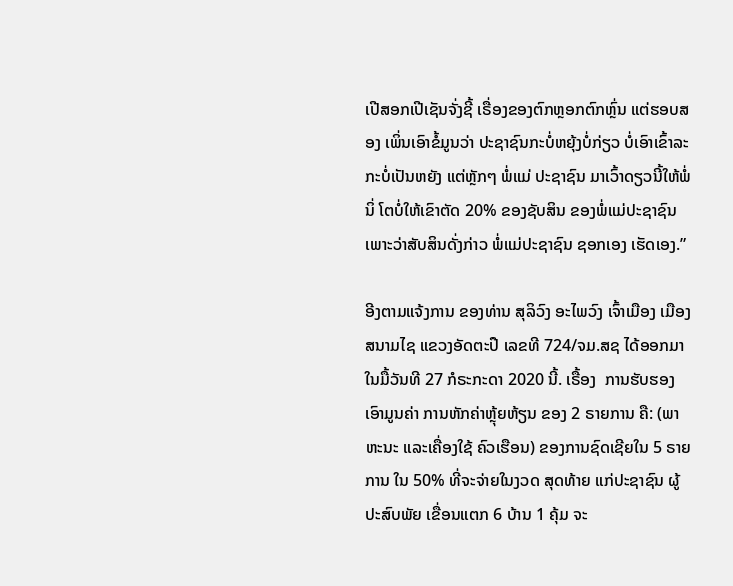ເປີສອກເປີເຊັນຈັ່ງຊີ້ ເຣື່ອງຂອງຕົກຫຼອກຕົກຫຼົ່ນ ແຕ່ຮອບສອງ ເພິ່ນເອົາຂໍ້ມູນວ່າ ປະຊາຊົນກະບໍ່ຫຍຸ້ງບໍ່ກ່ຽວ ບໍ່ເອົາເຂົ້າລະກະບໍ່ເປັນຫຍັງ ແຕ່ຫຼັກໆ ພໍ່ແມ່ ປະຊາຊົນ ມາເວົ້າດຽວນີ້ໃຫ້ພໍ່ນິ່ ໂຕບໍ່ໃຫ້ເຂົາຕັດ 20% ຂອງຊັບສິນ ຂອງພໍ່ແມ່ປະຊາຊົນ ເພາະວ່າສັບສິນດັ່ງກ່າວ ພໍ່ແມ່ປະຊາຊົນ ຊອກເອງ ເຮັດເອງ.”

ອີງຕາມແຈ້ງການ ຂອງທ່ານ ສຸລິວົງ ອະໄພວົງ ເຈົ້າເມືອງ ເມືອງສນາມໄຊ ແຂວງອັດຕະປື ເລຂທີ 724/ຈມ.ສຊ ໄດ້ອອກມາ ໃນມື້ວັນທີ 27 ກໍຣະກະດາ 2020 ນີ້. ເຣື້ອງ  ການຮັບຮອງ ເອົາມູນຄ່າ ການຫັກຄ່າຫຼຸ້ຍຫ້ຽນ ຂອງ 2 ຣາຍການ ຄື: (ພາຫະນະ ແລະເຄື່ອງໃຊ້ ຄົວເຮືອນ) ຂອງການຊົດເຊີຍໃນ 5 ຣາຍການ ໃນ 50% ທີ່ຈະຈ່າຍໃນງວດ ສຸດທ້າຍ ແກ່ປະຊາຊົນ ຜູ້ປະສົບພັຍ ເຂື່ອນແຕກ 6 ບ້ານ 1 ຄຸ້ມ ຈະ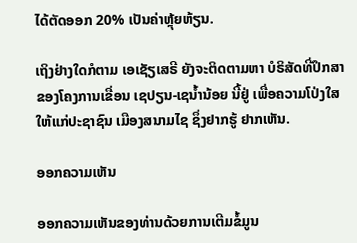ໄດ້ຕັດອອກ 20% ເປັນຄ່າຫຼຸ້ຍຫ້ຽນ.

ເຖິງຢ່າງໃດກໍຕາມ ເອເຊັຽເສຣີ ຍັງຈະຕິດຕາມຫາ ບໍຣິສັດທີ່ປຶກສາ ຂອງໂຄງການເຂື່ອນ ເຊປຽນ-ເຊນໍ້ານ້ອຍ ນີ້ຢູ່ ເພື່ອຄວາມໂປ່ງໃສ ໃຫ້ແກ່ປະຊາຊົນ ເມືອງສນາມໄຊ ຊຶ່ງຢາກຮູ້ ຢາກເຫັນ.

ອອກຄວາມເຫັນ

ອອກຄວາມເຫັນຂອງທ່ານດ້ວຍການເຕີມຂໍ້ມູນ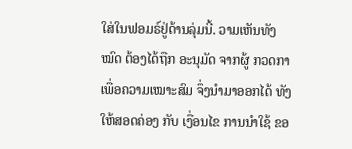ໃສ່ໃນຟອມຣ໌ຢູ່ດ້ານລຸ່ມນີ້. ວາມເຫັນທັງໝົດ ຕ້ອງໄດ້ຖືກ ອະນຸມັດ ຈາກຜູ້ ກວດກາ ເພື່ອຄວາມເໝາະສົມ ຈຶ່ງນໍາມາອອກໄດ້ ທັງໃຫ້ສອດຄ່ອງ ກັບ ເງື່ອນໄຂ ການນຳໃຊ້ ຂອ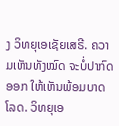ງ ວິທຍຸເອເຊັຍເສຣີ. ຄວາມເຫັນທັງໝົດ ຈະບໍ່ປາກົດອອກ ໃຫ້ເຫັນພ້ອມບາດໂລດ. ວິທຍຸເອ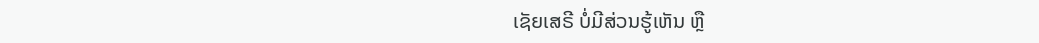ເຊັຍເສຣີ ບໍ່ມີສ່ວນຮູ້ເຫັນ ຫຼື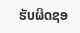ຮັບຜິດຊອ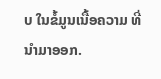ບ ໃນຂໍ້ມູນເນື້ອຄວາມ ທີ່ນໍາມາອອກ.